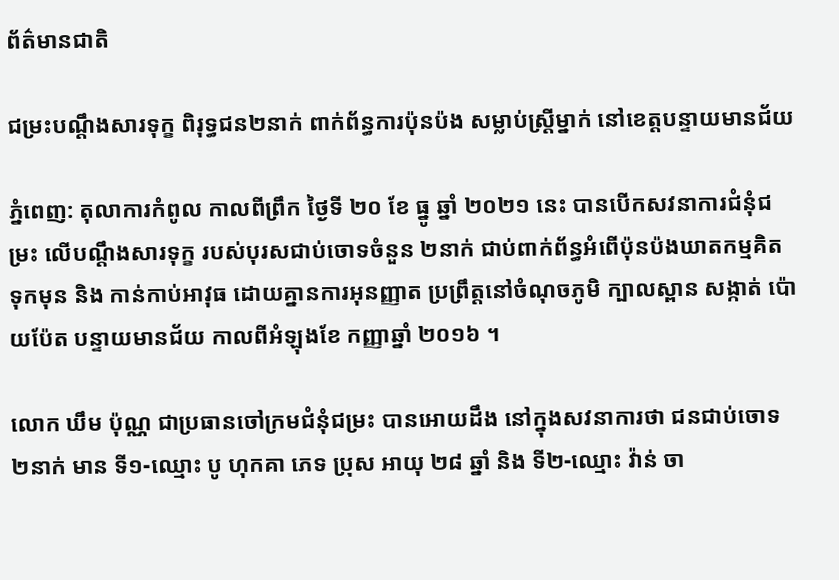ព័ត៌មានជាតិ

ជម្រះបណ្តឹងសារទុក្ខ ពិរុទ្ធជន២នាក់ ពាក់ព័ន្ធការប៉ុនប៉ង សម្លាប់ស្ត្រីម្នាក់ នៅខេត្តបន្ទាយមានជ័យ

ភ្នំពេញ: តុលាការកំពូល កាលពីព្រឹក ថ្ងៃទី ២០ ខែ ធ្នូ ឆ្នាំ ២០២១ នេះ បានបើកសវនាការជំនុំជម្រះ លើបណ្តឹងសារទុក្ខ របស់បុរសជាប់ចោទចំនួន ២នាក់ ជាប់ពាក់ព័ន្ធអំពើប៉ុនប៉ងឃាតកម្មគិតទុកមុន និង កាន់កាប់អាវុធ ដោយគ្នានការអុនញ្ញាត ប្រព្រឹត្តនៅចំណុចភូមិ ក្បាលស្ពាន សង្កាត់ ប៉ោយប៉ែត បន្ទាយមានជ័យ កាលពីអំឡុងខែ កញ្ញាឆ្នាំ ២០១៦ ។

លោក ឃឹម ប៉ុណ្ណ ជាប្រធានចៅក្រមជំនុំជម្រះ បានអោយដឹង នៅក្នុងសវនាការថា ជនជាប់ចោទ២នាក់ មាន ទី១-ឈ្មោះ បូ ហុកគា ភេទ ប្រុស អាយុ ២៨ ឆ្នាំ និង ទី២-ឈ្មោះ វ៉ាន់ ចា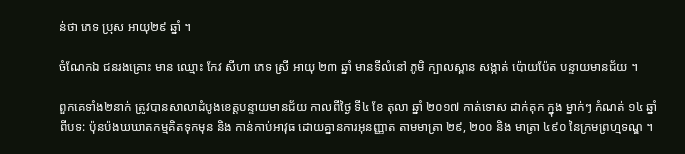ន់ថា ភេទ ប្រុស អាយុ២៩ ឆ្នាំ ។

ចំណែកឯ ជនរងគ្រោះ មាន ឈ្មោះ កែវ សីហា ភេទ ស្រី អាយុ ២៣ ឆ្នាំ មានទីលំនៅ ភូមិ ក្បាលស្ពាន សង្កាត់ ប៉ោយប៉ែត បន្ទាយមានជ័យ ។

ពួកគេទាំង២នាក់ ត្រូវបានសាលាដំបូងខេត្តបន្ទាយមានជ័យ កាលពីថ្ងៃ ទី៤ ខែ តុលា ឆ្នាំ ២០១៧ កាត់ទោស ដាក់គុក ក្នុង ម្នាក់ៗ កំណត់ ១៤ ឆ្នាំ ពីបទ: ប៉ុនប៉ងឃឃាតកម្មគិតទុកមុន និង កាន់កាប់អាវុធ ដោយគ្នានការអុនញ្ញាត តាមមាត្រា ២៩, ២០០ និង មាត្រា ៤៩០ នៃក្រមព្រហ្មទណ្ឌ ។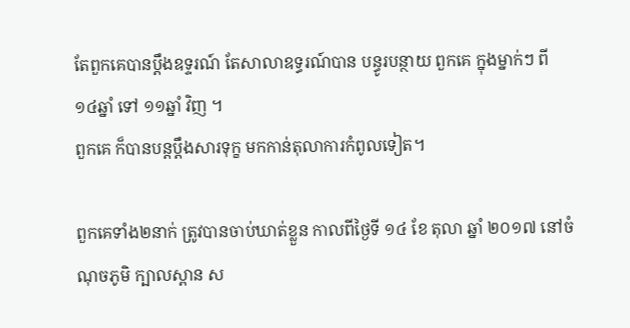តែពួកគេបានប្តឹងឧទ្ទរណ៍ តែសាលាឧទ្ធរណ៍បាន បន្ធូរបន្ថាយ ពួកគេ ក្នុងម្នាក់ៗ ពី ១៤ឆ្នាំ ទៅ ១១ឆ្នាំ វិញ ។
ពួកគេ ក៏បានបន្តប្តឹងសារទុក្ខ មកកាន់តុលាការកំពូលទៀត។

ពួកគេទាំង២នាក់ ត្រូវបានចាប់ឃាត់ខ្លួន កាលពីថ្ងៃទី ១៤ ខែ តុលា ឆ្នាំ ២០១៧ នៅចំណុចភូមិ ក្បាលស្ពាន ស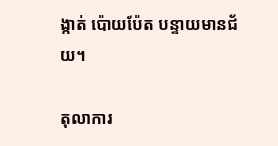ង្កាត់ ប៉ោយប៉ែត បន្ទាយមានជ័យ។

តុលាការ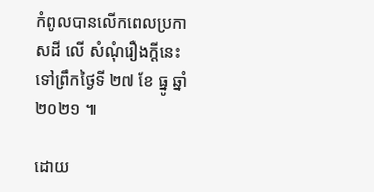កំពូលបានលើកពេលប្រកាសដី លើ សំណុំរឿងក្តីនេះ ទៅព្រឹកថ្ងៃទី ២៧ ខែ ធ្នូ ឆ្នាំ២០២១ ៕

ដោយ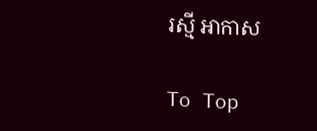រស្មី អាកាស

To Top